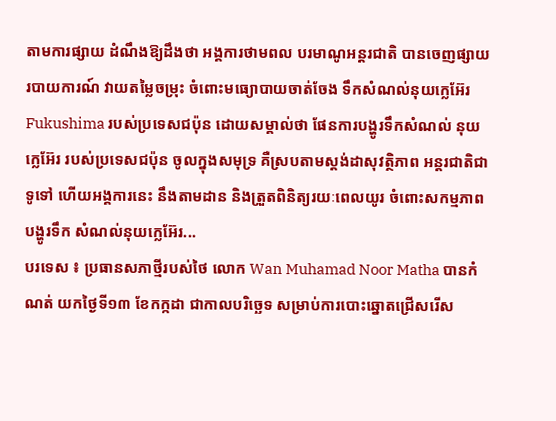តាមការផ្សាយ ដំណឹងឱ្យដឹងថា អង្គការថាមពល បរមាណូអន្តរជាតិ បានចេញផ្សាយរបាយការណ៍ វាយតម្លៃចម្រុះ ចំពោះមធ្យោបាយចាត់ចែង ទឹកសំណល់នុយក្លេអ៊ែរ Fukushima របស់ប្រទេសជប៉ុន ដោយសម្គាល់ថា ផែនការបង្ហូរទឹកសំណល់ នុយក្លេអ៊ែរ របស់ប្រទេសជប៉ុន ចូលក្នុងសមុទ្រ គឺស្របតាមស្តង់ដាសុវត្ថិភាព អន្តរជាតិជាទូទៅ ហើយអង្គការនេះ នឹងតាមដាន និងត្រួតពិនិត្យរយៈពេលយូរ ចំពោះសកម្មភាពបង្ហូរទឹក សំណល់នុយក្លេអ៊ែរ...
បរទេស ៖ ប្រធានសភាថ្មីរបស់ថៃ លោក Wan Muhamad Noor Matha បានកំណត់ យកថ្ងៃទី១៣ ខែកក្កដា ជាកាលបរិច្ឆេទ សម្រាប់ការបោះឆ្នោតជ្រើសរើស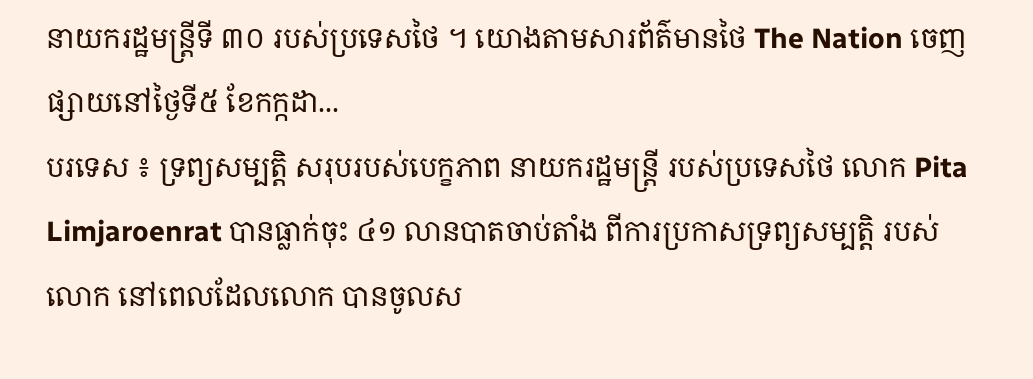នាយករដ្ឋមន្ត្រីទី ៣០ របស់ប្រទេសថៃ ។ យោងតាមសារព័ត៌មានថៃ The Nation ចេញផ្សាយនៅថ្ងៃទី៥ ខែកក្កដា...
បរទេស ៖ ទ្រព្យសម្បត្តិ សរុបរបស់បេក្ខភាព នាយករដ្ឋមន្ត្រី របស់ប្រទេសថៃ លោក Pita Limjaroenrat បានធ្លាក់ចុះ ៤១ លានបាតចាប់តាំង ពីការប្រកាសទ្រព្យសម្បត្តិ របស់លោក នៅពេលដែលលោក បានចូលស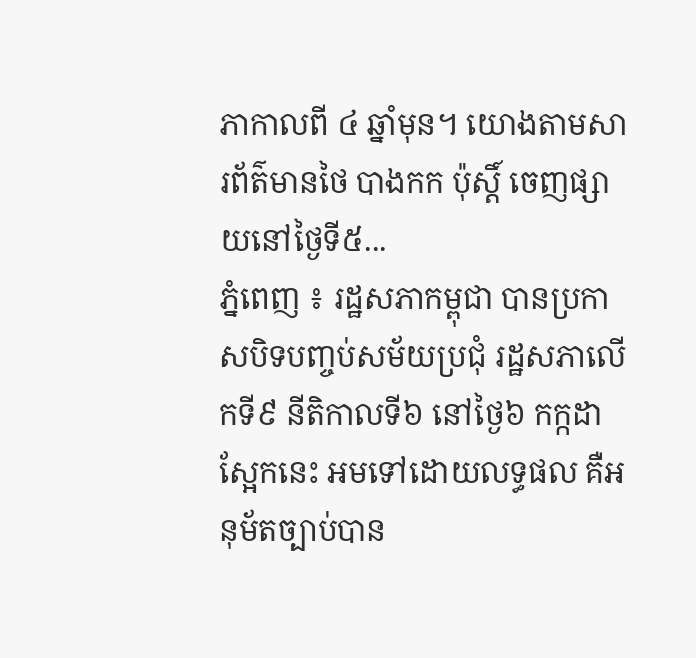ភាកាលពី ៤ ឆ្នាំមុន។ យោងតាមសារព័ត៌មានថៃ បាងកក ប៉ុស្តិ៍ ចេញផ្សាយនៅថ្ងៃទី៥...
ភ្នំពេញ ៖ រដ្ឋសភាកម្ពុជា បានប្រកាសបិទបញ្ចប់សម័យប្រជុំ រដ្ឋសភាលើកទី៩ នីតិកាលទី៦ នៅថ្ងៃ៦ កក្កដា ស្អែកនេះ អមទៅដោយលទ្ធផល គឺអនុម័តច្បាប់បាន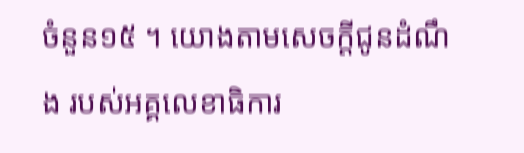ចំនួន១៥ ។ យោងតាមសេចក្តីជូនដំណឹង របស់អគ្គលេខាធិការ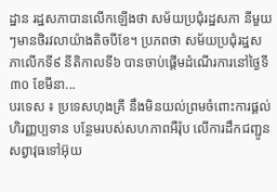ដ្ឋាន រដ្ឋសភាបានលើកឡើងថា សម័យប្រជុំរដ្ឋសភា នីមួយៗមានថិរវលាយ៉ាងតិចបីខែ។ ប្រភពថា សម័យប្រជុំរដ្ឋសភាលើកទី៩ នីតិកាលទី៦ បានចាប់ផ្ដើមដំណើរការនៅថ្ងៃទី៣០ ខែមីនា...
បរទេស ៖ ប្រទេសហុងគ្រី នឹងមិនយល់ព្រមចំពោះការផ្តល់ហិរញ្ញប្បទាន បន្ថែមរបស់សហភាពអឺរ៉ុប លើការដឹកជញ្ជូនសព្វាវុធទៅអ៊ុយ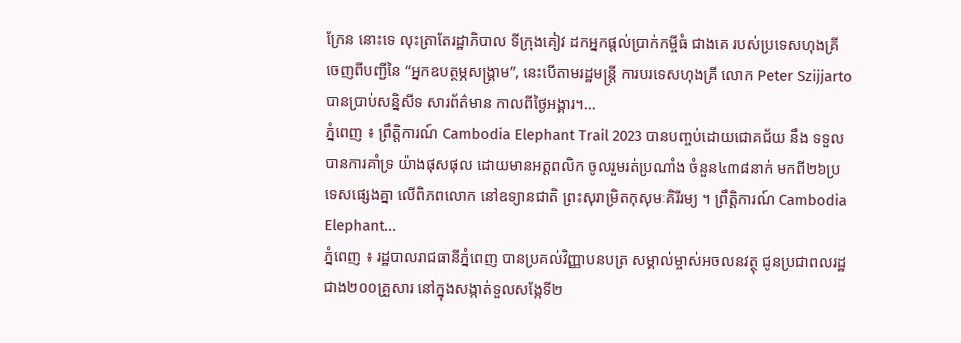ក្រែន នោះទេ លុះត្រាតែរដ្ឋាភិបាល ទីក្រុងគៀវ ដកអ្នកផ្តល់ប្រាក់កម្ចីធំ ជាងគេ របស់ប្រទេសហុងគ្រី ចេញពីបញ្ជីនៃ “អ្នកឧបត្ថម្ភសង្រ្គាម”, នេះបើតាមរដ្ឋមន្ត្រី ការបរទេសហុងគ្រី លោក Peter Szijjarto បានប្រាប់សន្និសីទ សារព័ត៌មាន កាលពីថ្ងៃអង្គារ។...
ភ្នំពេញ ៖ ព្រឹត្តិការណ៍ Cambodia Elephant Trail 2023 បានបញ្ចប់ដោយជោគជ័យ នឹង ទទួលបានការគាំទ្រ យ៉ាងផុសផុល ដោយមានអត្តពលិក ចូលរួមរត់ប្រណាំង ចំនួន៤៣៨នាក់ មកពី២៦ប្រទេសផ្សេងគ្នា លើពិភពលោក នៅឧទ្យានជាតិ ព្រះសុរាម្រិតកុសុមៈគិរីរម្យ ។ ព្រឹត្តិការណ៍ Cambodia Elephant...
ភ្នំពេញ ៖ រដ្ឋបាលរាជធានីភ្នំពេញ បានប្រគល់វិញ្ញាបនបត្រ សម្គាល់ម្ចាស់អចលនវត្ថុ ជូនប្រជាពលរដ្ឋ ជាង២០០គ្រួសារ នៅក្នុងសង្កាត់ទួលសង្កែទី២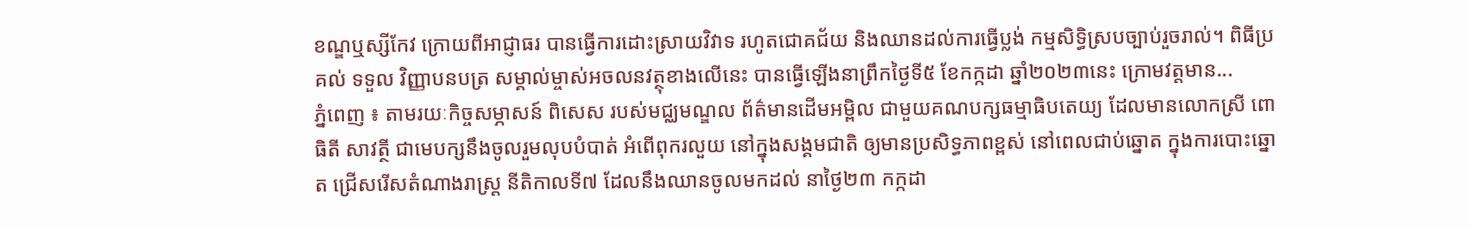ខណ្ឌឬស្សីកែវ ក្រោយពីអាជ្ញាធរ បានធ្វើការដោះស្រាយវិវាទ រហូតជោគជ័យ និងឈានដល់ការធ្វើប្លង់ កម្មសិទ្ធិស្របច្បាប់រួចរាល់។ ពិធីប្រគល់ ទទួល វិញ្ញាបនបត្រ សម្គាល់ម្ចាស់អចលនវត្ថុខាងលើនេះ បានធ្វើឡើងនាព្រឹកថ្ងៃទី៥ ខែកក្កដា ឆ្នាំ២០២៣នេះ ក្រោមវត្តមាន...
ភ្នំពេញ ៖ តាមរយៈកិច្ចសម្ភាសន៍ ពិសេស របស់មជ្ឈមណ្ឌល ព័ត៌មានដើមអម្ពិល ជាមួយគណបក្សធម្មាធិបតេយ្យ ដែលមានលោកស្រី ពោធិតី សាវត្ថី ជាមេបក្សនឹងចូលរួមលុបបំបាត់ អំពើពុករលួយ នៅក្នុងសង្គមជាតិ ឲ្យមានប្រសិទ្ធភាពខ្ពស់ នៅពេលជាប់ឆ្នោត ក្នុងការបោះឆ្នោត ជ្រើសរើសតំណាងរាស្រ្ត នីតិកាលទី៧ ដែលនឹងឈានចូលមកដល់ នាថ្ងៃ២៣ កក្កដា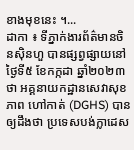ខាងមុខនេះ ។...
ដាកា ៖ ទីភ្នាក់ងារព័ត៌មានចិនស៊ិនហួ បានផ្សព្វផ្សាយនៅថ្ងៃទី៥ ខែកក្កដា ឆ្នាំ២០២៣ថា អគ្គនាយកដ្ឋានសេវាសុខភាព ហៅកាត់ (DGHS) បានឲ្យដឹងថា ប្រទេសបង់ក្លាដេស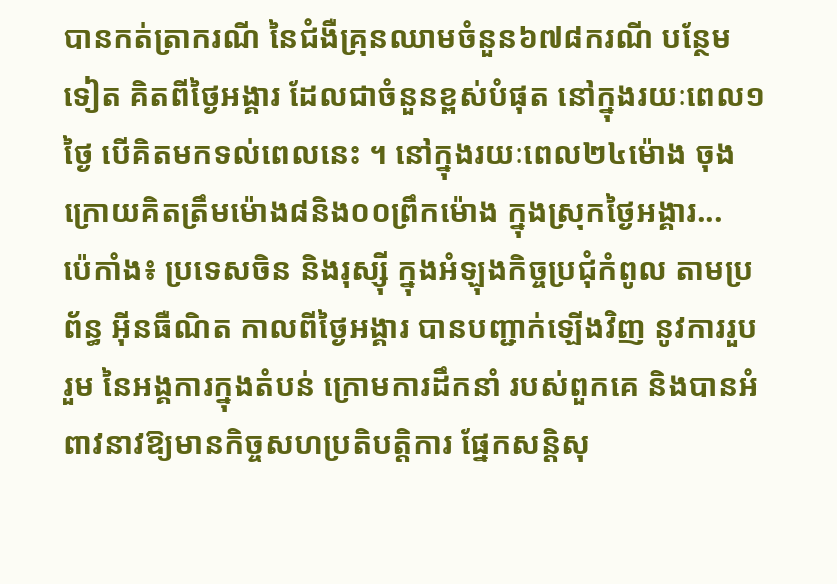បានកត់ត្រាករណី នៃជំងឺគ្រុនឈាមចំនួន៦៧៨ករណី បន្ថែមទៀត គិតពីថ្ងៃអង្គារ ដែលជាចំនួនខ្ពស់បំផុត នៅក្នុងរយៈពេល១ថ្ងៃ បើគិតមកទល់ពេលនេះ ។ នៅក្នុងរយៈពេល២៤ម៉ោង ចុងក្រោយគិតត្រឹមម៉ោង៨និង០០ព្រឹកម៉ោង ក្នុងស្រុកថ្ងៃអង្គារ...
ប៉េកាំង៖ ប្រទេសចិន និងរុស្ស៊ី ក្នុងអំឡុងកិច្ចប្រជុំកំពូល តាមប្រព័ន្ធ អ៊ីនធឺណិត កាលពីថ្ងៃអង្គារ បានបញ្ជាក់ឡើងវិញ នូវការរួបរួម នៃអង្គការក្នុងតំបន់ ក្រោមការដឹកនាំ របស់ពួកគេ និងបានអំពាវនាវឱ្យមានកិច្ចសហប្រតិបត្តិការ ផ្នែកសន្តិសុ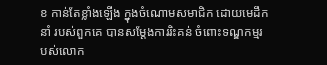ខ កាន់តែខ្លាំងឡើង ក្នុងចំណោមសមាជិក ដោយមេដឹកនាំ របស់ពួកគេ បានសម្តែងការរិះគន់ ចំពោះទណ្ឌកម្មរបស់លោក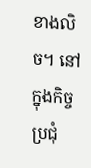ខាងលិច។ នៅក្នុងកិច្ចប្រជុំ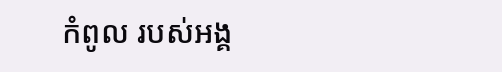កំពូល របស់អង្គ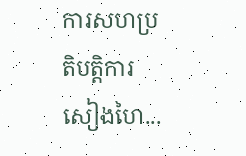ការសហប្រតិបត្តិការសៀងហៃ...